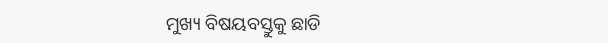ମୁଖ୍ୟ ବିଷୟବସ୍ତୁକୁ ଛାଡି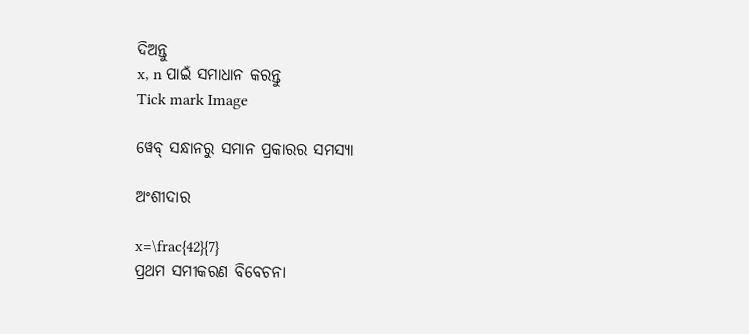ଦିଅନ୍ତୁ
x, n ପାଇଁ ସମାଧାନ କରନ୍ତୁ
Tick mark Image

ୱେବ୍ ସନ୍ଧାନରୁ ସମାନ ପ୍ରକାରର ସମସ୍ୟା

ଅଂଶୀଦାର

x=\frac{42}{7}
ପ୍ରଥମ ସମୀକରଣ ବିବେଚନା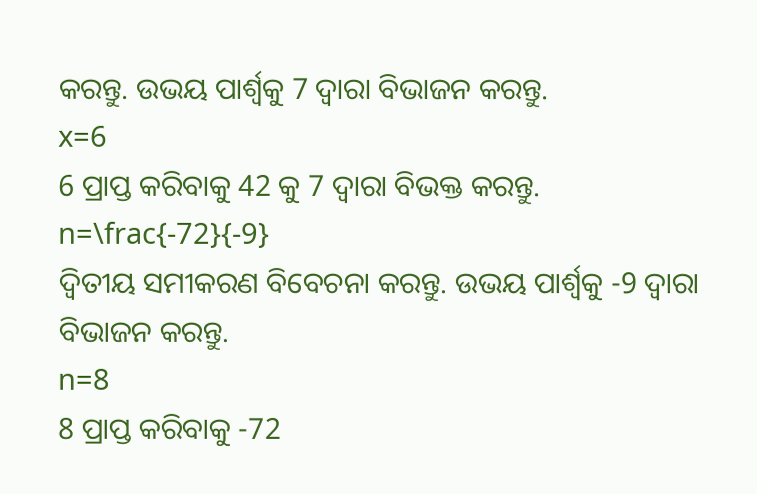କରନ୍ତୁ. ଉଭୟ ପାର୍ଶ୍ୱକୁ 7 ଦ୍ୱାରା ବିଭାଜନ କରନ୍ତୁ.
x=6
6 ପ୍ରାପ୍ତ କରିବାକୁ 42 କୁ 7 ଦ୍ୱାରା ବିଭକ୍ତ କରନ୍ତୁ.
n=\frac{-72}{-9}
ଦ୍ୱିତୀୟ ସମୀକରଣ ବିବେଚନା କରନ୍ତୁ. ଉଭୟ ପାର୍ଶ୍ୱକୁ -9 ଦ୍ୱାରା ବିଭାଜନ କରନ୍ତୁ.
n=8
8 ପ୍ରାପ୍ତ କରିବାକୁ -72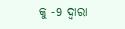କୁ -9 ଦ୍ୱାରା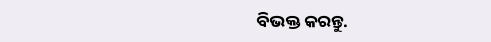ବିଭକ୍ତ କରନ୍ତୁ.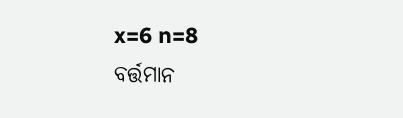x=6 n=8
ବର୍ତ୍ତମାନ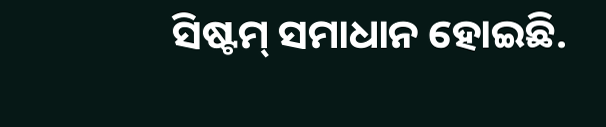ସିଷ୍ଟମ୍‌ ସମାଧାନ ହୋଇଛି.